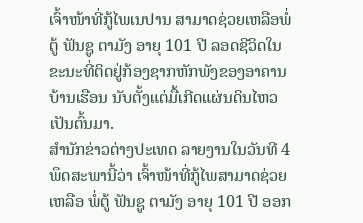ເຈົ້າໜ້າທີ່ກູ້ໄພເນປານ ສາມາດຊ່ວຍເຫລືອພໍ່ຕູ້ ຟັນຊູ ຕາມັງ ອາຍຸ 101 ປີ ລອດຊີວິດໃນຂະນະທີ່ຕິດຢູ່ກ້ອງຊາກຫັກພັງຂອງອາຄານບ້ານເຮືອນ ນັບຕັ້ງແຕ່ມື້ເກີດແຜ່ນດິນໄຫວເປັນຕົ້ນມາ.
ສຳນັກຂ່າວຕ່າງປະເທດ ລາຍງານໃນວັນທີ 4 ພຶດສະພານີ້ວ່າ ເຈົ້າໜ້າທີ່ກູ້ໄພສາມາດຊ່ວຍເຫລືອ ພໍ່ຕູ້ ຟັນຊູ ຕາມັງ ອາຍຸ 101 ປີ ອອກ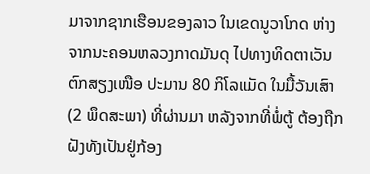ມາຈາກຊາກເຮືອນຂອງລາວ ໃນເຂດນູວາໂກດ ຫ່າງຈາກນະຄອນຫລວງກາດມັນດຸ ໄປທາງທິດຕາເວັນຕົກສຽງເໜືອ ປະມານ 80 ກິໂລແມັດ ໃນມື້ວັນເສົາ (2 ພຶດສະພາ) ທີ່ຜ່ານມາ ຫລັງຈາກທີ່ພໍ່ຕູ້ ຕ້ອງຖືກຝັງທັງເປັນຢູ່ກ້ອງ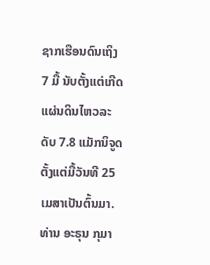ຊາກເຮືອນດົນເຖິງ 7 ມື້ ນັບຕັ້ງແຕ່ເກີດແຜ່ນດິນໄຫວລະດັບ 7.8 ແມັກນິຈູດ ຕັ້ງແຕ່ມື້ວັນທີ 25 ເມສາເປັນຕົ້ນມາ.
ທ່ານ ອະຣຸນ ກຸມາ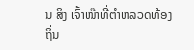ນ ສິງ ເຈົ້າໜ໊າທີ່ຕຳຫລວດທ້ອງຖິ່ນ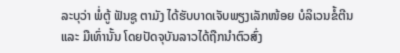ລະບຸວ່າ ພໍ່ຕູ້ ຟັນຊູ ຕາມັງ ໄດ້ຮັບບາດເຈັບພຽງເລັກໜ້ອຍ ບໍລິເວນຂໍ້ຕີນ ແລະ ມືເທົ່ານັ້ນ ໂດຍປັດຈຸບັນລາວໄດ້ຖືກນຳຕົວສົ່ງ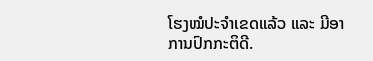ໂຮງໝໍປະຈຳເຂດແລ້ວ ແລະ ມີອາການປົກກະຕິດີ.